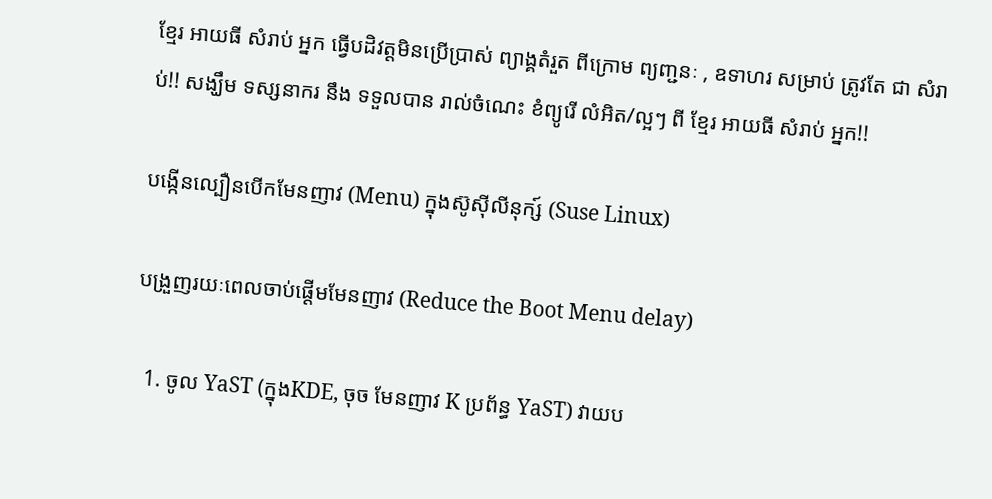ខ្មែរ អាយធី សំរាប់ អ្នក ធ្វើបដិវត្តមិនប្រើប្រាស់ ព្យាង្គតំរួត ពីក្រោម ព្យញ្ជនៈ , ឧទាហរ សម្រាប់ ត្រូវតែ ជា សំរាប់!! សង្ឃឹម ទស្សនាករ នឹង ទទួលបាន រាល់ចំណេះ ខំព្យូរើ លំអិត/ល្អៗ ពី ខ្មែរ អាយធី សំរាប់ អ្នក!!

បង្កើនល្បឿនបើកមែនញាវ (Menu) ក្នុងស៊ូស៊ីលីនុក្ស៍ (Suse Linux)

បង្រួញរយៈពេលចាប់ផ្តើមមែនញាវ (Reduce the Boot Menu delay)

  1. ចូល YaST (ក្នុងKDE, ចុច មែនញាវ K ប្រព័ន្ធ YaST) វាយប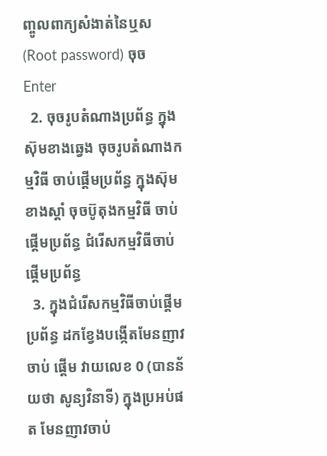ញ្ចូលពាក្យសំងាត់នៃឬស (Root password) ចុច Enter
  2. ចុចរូបតំណាងប្រព័ន្ធ ក្នុងស៊ុមខាងឆ្វេង ចុចរូបតំណាងកម្មវិធី ចាប់ផ្តើមប្រព័ន្ធ ក្នុងស៊ុមខាងស្តាំ ចុចប៊ូតុងកម្មវិធី ចាប់ផ្តើមប្រព័ន្ធ ជំរើសកម្មវិធីចាប់ផ្តើមប្រព័ន្ធ
  3. ក្នុងជំរើសកម្មវិធីចាប់ផ្តើមប្រព័ន្ធ ដកខ្វែងបង្កើតមែនញាវចាប់ ផ្តើម វាយលេខ 0 (បានន័យថា សូន្យវិនាទី) ក្នុងប្រអប់ផត មែនញាវចាប់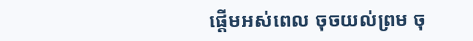ផ្តើមអស់ពេល ចុចយល់ព្រម ចុ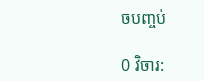ចបញ្ចប់

0 វិចារ: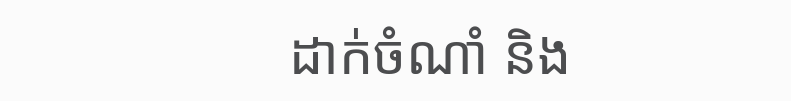ដាក់ចំណាំ និង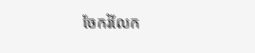ចែករំលែក